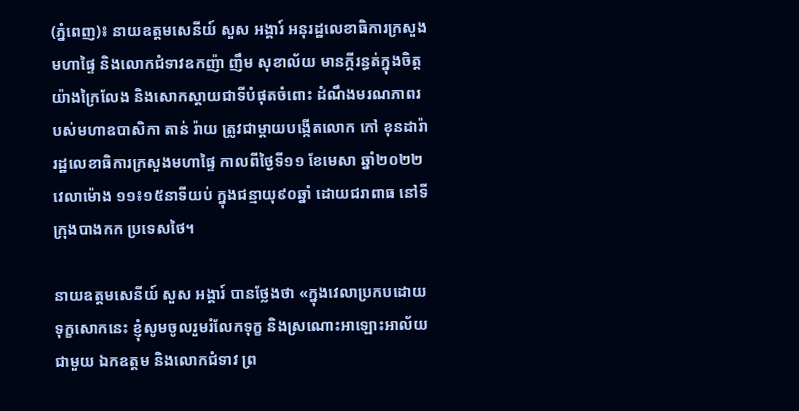(ភ្នំពេញ)៖ នាយឧត្តមសេនីយ៍ សួស អង្គារ៍ អនុរដ្ឋលេខាធិការក្រសួងមហាផ្ទៃ និងលោកជំទាវឧកញ៉ា ញឹម សុខាល័យ មានក្តីរន្ធត់ក្នុងចិត្តយ៉ាងក្រៃលែង និងសោកស្តាយជាទីបំផុតចំពោះ ដំណឹងមរណភាពរបស់មហាឧបាសិកា តាន់ រ៉ាយ ត្រូវជាម្តាយបង្កើតលោក កៅ ខុនដារ៉ា រដ្ឋលេខាធិការក្រសួងមហាផ្ទៃ កាលពីថ្ងៃទី១១ ខែមេសា ឆ្នាំ២០២២ វេលាម៉ោង ១១៖១៥នាទីយប់ ក្នុងជន្មាយុ៩០ឆ្នាំ ដោយជរាពាធ នៅទីក្រុងបាងកក ប្រទេសថៃ។

នាយឧត្តមសេនីយ៍ សួស អង្គារ៍ បានថ្លែងថា «ក្នុងវេលាប្រកបដោយទុក្ខសោកនេះ ខ្ញុំសូមចូលរួមរំលែកទុក្ខ និងស្រណោះអាឡោះអាល័យជាមួយ ឯកឧត្តម និងលោកជំទាវ ព្រ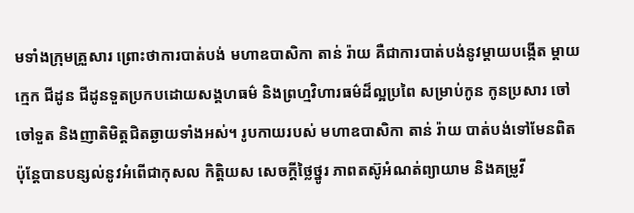មទាំងក្រុមគ្រួសារ ព្រោះថាការបាត់បង់ មហាឧបាសិកា តាន់ រ៉ាយ គឺជាការបាត់បង់នូវម្តាយបង្កើត ម្តាយក្មេក ជីដូន ជីដូនទួតប្រកបដោយសង្គហធម៌ និងព្រហ្មវិហារធម៌ដ៏ល្អប្រពៃ សម្រាប់កូន កូនប្រសារ ចៅ ចៅទួត និងញាតិមិត្តជិតឆ្ងាយទាំងអស់។ រូបកាយរបស់ មហាឧបាសិកា តាន់ រ៉ាយ បាត់បង់ទៅមែនពិត ប៉ុន្តែបានបន្សល់នូវអំពើជាកុសល កិត្តិយស សេចក្តីថ្លៃថ្នូរ ភាពតស៊ូអំណត់ព្យាយាម និងគម្រូវី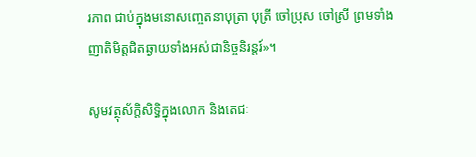រភាព ជាប់ក្នុងមនោសញ្ចេតនាបុត្រា បុត្រី ចៅប្រុស ចៅស្រី ព្រមទាំងញាតិមិត្តជិតឆ្ងាយទាំងអស់ជានិច្ចនិរន្តរ៍»។

សូមវត្ថុស័ក្តិសិទ្ធិក្នុងលោក និងតេជៈ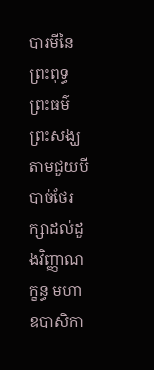បារមីនៃព្រះពុទ្ធ ព្រះធម៌ ព្រះសង្ឃ តាមជួយបីបាច់ថែរក្សាដល់ដួងវិញ្ញាណក្ខន្ធ មហាឧបាសិកា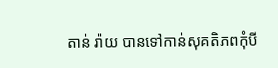តាន់ រ៉ាយ បានទៅកាន់សុគតិភពកុំបី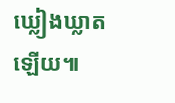ឃ្លៀងឃ្លាតឡើយ៕